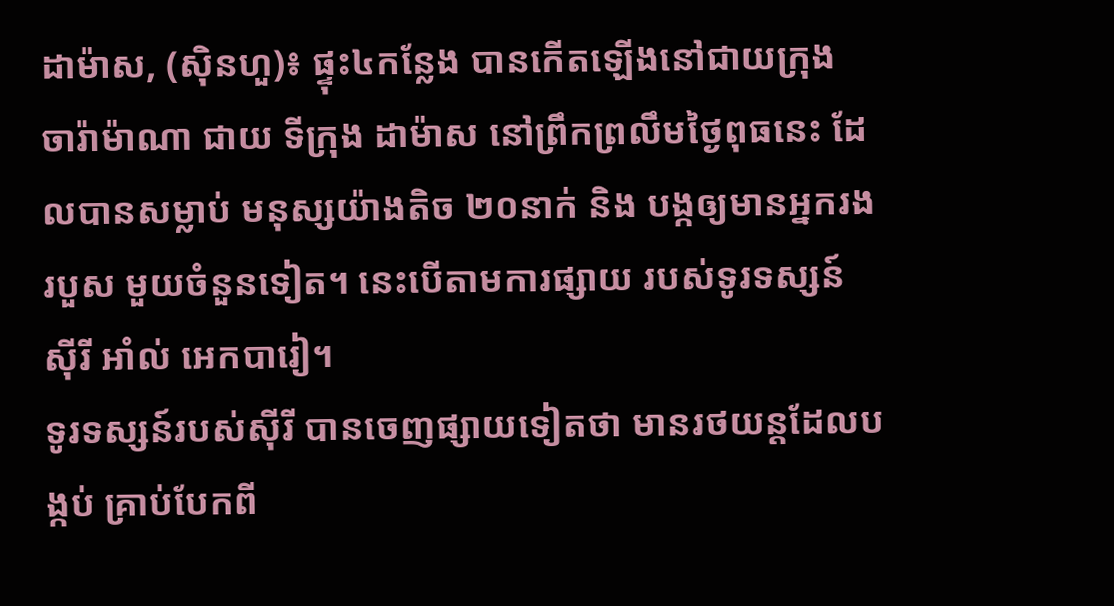ដាម៉ាស, (ស៊ិនហួ)៖ ផ្ទុះ៤កន្លែង បានកើតឡើងនៅជាយក្រុង ចារ៉ាម៉ាណា ជាយ ទីក្រុង ដាម៉ាស នៅព្រឹកព្រលឹមថ្ងៃពុធនេះ ដែលបានសម្លាប់ មនុស្សយ៉ាងតិច ២០នាក់ និង បង្កឲ្យមានអ្នករង របួស មួយចំនួនទៀត។ នេះបើតាមការផ្សាយ របស់ទូរទស្សន៍ ស៊ីរី អាំល់ អេកបារៀ។
ទូរទស្សន៍របស់ស៊ីរី បានចេញផ្សាយទៀតថា មានរថយន្តដែលបង្កប់ គ្រាប់បែកពី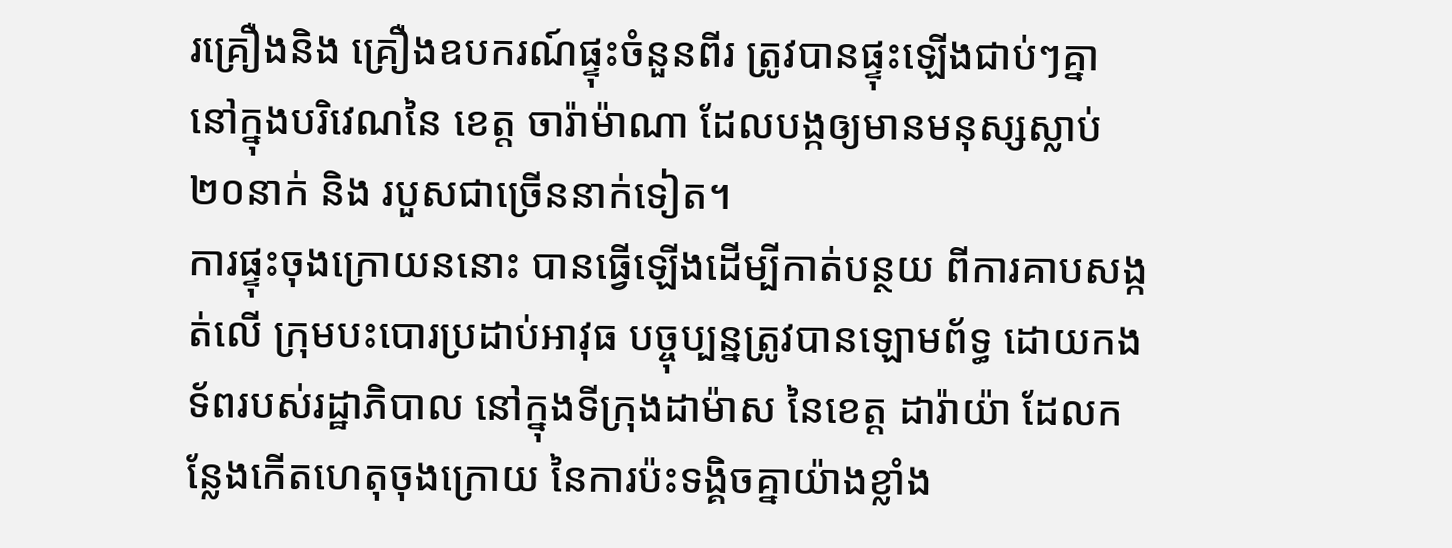រគ្រឿងនិង គ្រឿងឧបករណ៍ផ្ទុះចំនួនពីរ ត្រូវបានផ្ទុះឡើងជាប់ៗគ្នា នៅក្នុងបរិវេណនៃ ខេត្ត ចារ៉ាម៉ាណា ដែលបង្កឲ្យមានមនុស្សស្លាប់ ២០នាក់ និង របួសជាច្រើននាក់ទៀត។
ការផ្ទុះចុងក្រោយននោះ បានធ្វើឡើងដើម្បីកាត់បន្ថយ ពីការគាបសង្កត់លើ ក្រុមបះបោរប្រដាប់អាវុធ បច្ចុប្បន្នត្រូវបានឡោមព័ទ្ធ ដោយកងទ័ពរបស់រដ្ឋាភិបាល នៅក្នុងទីក្រុងដាម៉ាស នៃខេត្ត ដារ៉ាយ៉ា ដែលកន្លែងកើតហេតុចុងក្រោយ នៃការប៉ះទង្គិចគ្នាយ៉ាងខ្លាំង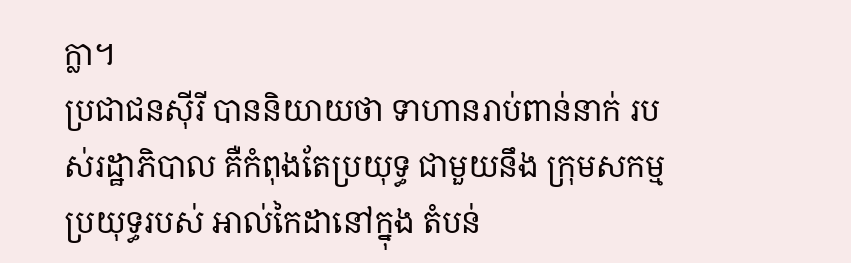ក្លា។
ប្រជាជនស៊ីរី បាននិយាយថា ទាហានរាប់ពាន់នាក់ របស់រដ្ឋាភិបាល គឺកំពុងតែប្រយុទ្ធ ជាមួយនឹង ក្រុមសកម្មប្រយុទ្ធរបស់ អាល់កៃដានៅក្នុង តំបន់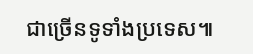ជាច្រើនទូទាំងប្រទេស៕